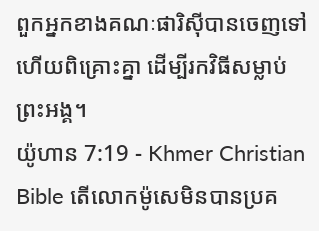ពួកអ្នកខាងគណៈផារិស៊ីបានចេញទៅ ហើយពិគ្រោះគ្នា ដើម្បីរកវិធីសម្លាប់ព្រះអង្គ។
យ៉ូហាន 7:19 - Khmer Christian Bible តើលោកម៉ូសេមិនបានប្រគ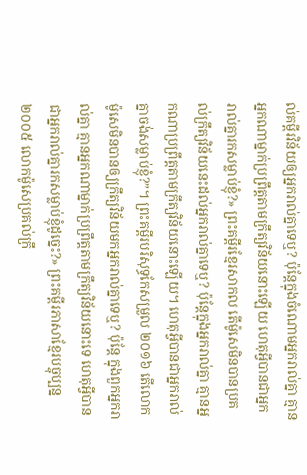ល់គម្ពីរវិន័យឲ្យអ្នករាល់គ្នាទេឬ? ប៉ុន្ដែក្នុងចំណោមអ្នករាល់គ្នា គ្មានអ្នកណាម្នាក់ប្រពឹ្រត្តតាមក្រឹត្យវិន័យនោះឡើយ ហេតុអ្វីបានជាអ្នករាល់គ្នារកសម្លាប់ខ្ញុំ?» ព្រះគម្ពីរខ្មែរសាកល តើម៉ូសេមិនបានប្រគល់ក្រឹត្យវិន័យនេះដល់អ្នករាល់គ្នាទេឬ? ប៉ុន្តែក្នុងអ្នករាល់គ្នា គ្មានអ្នកណាប្រព្រឹត្តតាមក្រឹត្យវិន័យនោះឡើយ។ ហេតុអ្វីបានជាអ្នករាល់គ្នាចង់សម្លាប់ខ្ញុំ?”។ ព្រះគម្ពីរបរិសុទ្ធកែសម្រួល ២០១៦ តើលោកម៉ូសេមិនបានឲ្យក្រឹត្យវិន័យមកអ្នករាល់គ្នាទេឬ? ប៉ុន្តែ ក្នុងពួកអ្នករាល់គ្នា គ្មានអ្នកណាម្នាក់ប្រព្រឹត្តតាមក្រឹត្យវិន័យនោះទេ ហេតុអី្វបានជាអ្នករាល់គ្នារកសម្លាប់ខ្ញុំដូច្នេះ?» ព្រះគម្ពីរភាសាខ្មែរបច្ចុប្បន្ន ២០០៥ លោកម៉ូសេប្រគល់ក្រឹ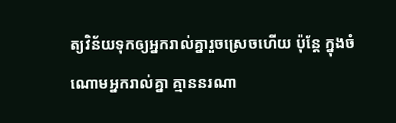ត្យវិន័យទុកឲ្យអ្នករាល់គ្នារួចស្រេចហើយ ប៉ុន្តែ ក្នុងចំណោមអ្នករាល់គ្នា គ្មាននរណា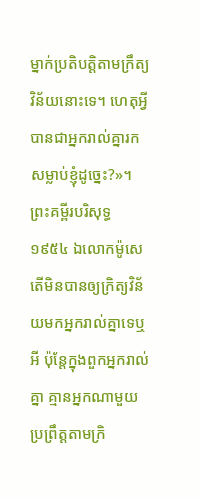ម្នាក់ប្រតិបត្តិតាមក្រឹត្យវិន័យនោះទេ។ ហេតុអ្វីបានជាអ្នករាល់គ្នារកសម្លាប់ខ្ញុំដូច្នេះ?»។ ព្រះគម្ពីរបរិសុទ្ធ ១៩៥៤ ឯលោកម៉ូសេ តើមិនបានឲ្យក្រិត្យវិន័យមកអ្នករាល់គ្នាទេឬអី ប៉ុន្តែក្នុងពួកអ្នករាល់គ្នា គ្មានអ្នកណាមួយប្រព្រឹត្តតាមក្រិ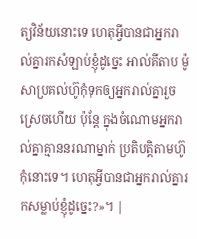ត្យវិន័យនោះទេ ហេតុអ្វីបានជាអ្នករាល់គ្នារកសំឡាប់ខ្ញុំដូច្នេះ អាល់គីតាប ម៉ូសាប្រគល់ហ៊ូកុំទុកឲ្យអ្នករាល់គ្នារួចស្រេចហើយ ប៉ុន្ដែ ក្នុងចំណោមអ្នករាល់គ្នាគ្មាននរណាម្នាក់ ប្រតិបត្ដិតាមហ៊ូកុំនោះទេ។ ហេតុអ្វីបានជាអ្នករាល់គ្នារកសម្លាប់ខ្ញុំដូច្នេះ?»។ |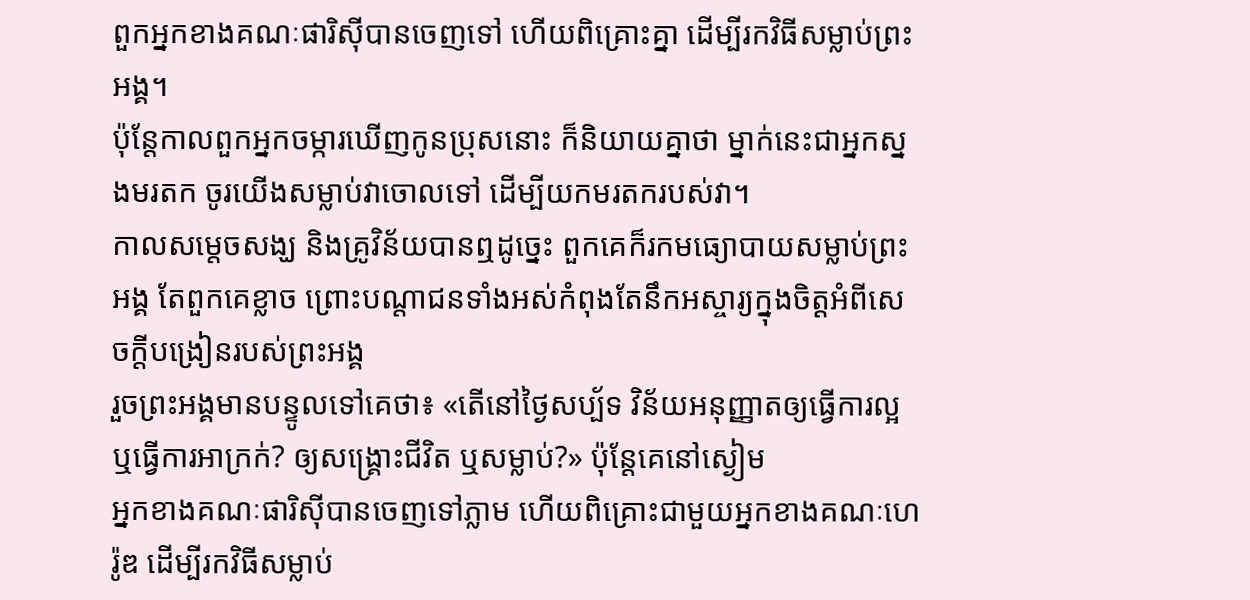ពួកអ្នកខាងគណៈផារិស៊ីបានចេញទៅ ហើយពិគ្រោះគ្នា ដើម្បីរកវិធីសម្លាប់ព្រះអង្គ។
ប៉ុន្ដែកាលពួកអ្នកចម្ការឃើញកូនប្រុសនោះ ក៏និយាយគ្នាថា ម្នាក់នេះជាអ្នកស្នងមរតក ចូរយើងសម្លាប់វាចោលទៅ ដើម្បីយកមរតករបស់វា។
កាលសម្ដេចសង្ឃ និងគ្រូវិន័យបានឮដូច្នេះ ពួកគេក៏រកមធ្យោបាយសម្លាប់ព្រះអង្គ តែពួកគេខ្លាច ព្រោះបណ្ដាជនទាំងអស់កំពុងតែនឹកអស្ចារ្យក្នុងចិត្ដអំពីសេចក្ដីបង្រៀនរបស់ព្រះអង្គ
រួចព្រះអង្គមានបន្ទូលទៅគេថា៖ «តើនៅថ្ងៃសប្ប័ទ វិន័យអនុញ្ញាតឲ្យធ្វើការល្អ ឬធ្វើការអាក្រក់? ឲ្យសង្គ្រោះជីវិត ឬសម្លាប់?» ប៉ុន្ដែគេនៅស្ងៀម
អ្នកខាងគណៈផារិស៊ីបានចេញទៅភ្លាម ហើយពិគ្រោះជាមួយអ្នកខាងគណៈហេរ៉ូឌ ដើម្បីរកវិធីសម្លាប់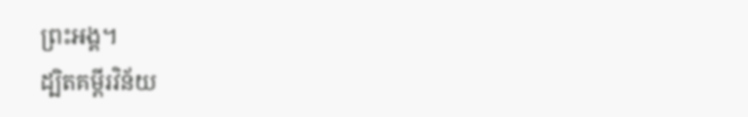ព្រះអង្គ។
ដ្បិតគម្ពីរវិន័យ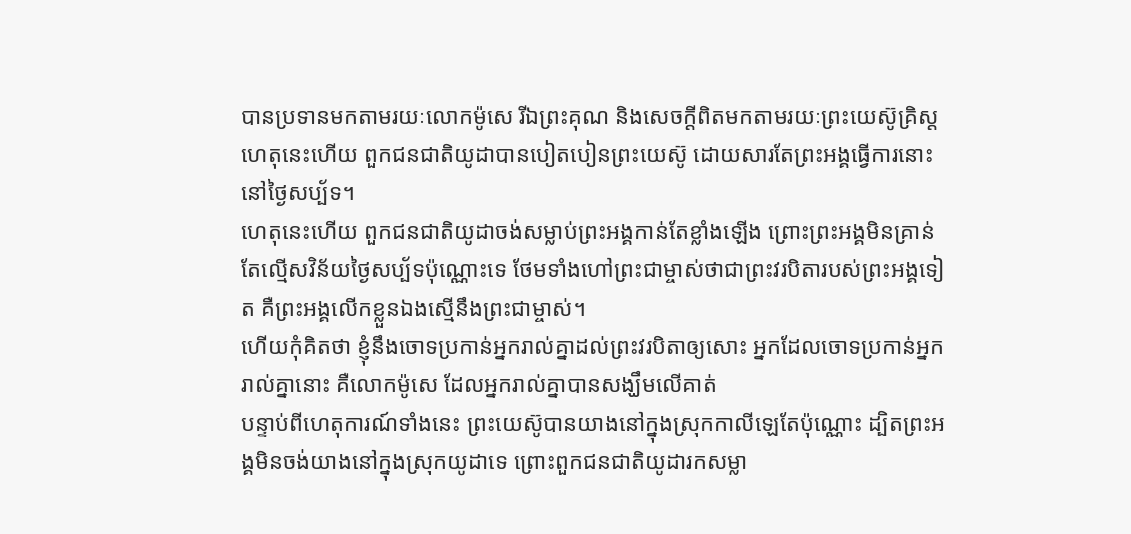បានប្រទានមកតាមរយៈលោកម៉ូសេ រីឯព្រះគុណ និងសេចក្ដីពិតមកតាមរយៈព្រះយេស៊ូគ្រិស្ដ
ហេតុនេះហើយ ពួកជនជាតិយូដាបានបៀតបៀនព្រះយេស៊ូ ដោយសារតែព្រះអង្គធ្វើការនោះនៅថ្ងៃសប្ប័ទ។
ហេតុនេះហើយ ពួកជនជាតិយូដាចង់សម្លាប់ព្រះអង្គកាន់តែខ្លាំងឡើង ព្រោះព្រះអង្គមិនគ្រាន់តែល្មើសវិន័យថ្ងៃសប្ប័ទប៉ុណ្ណោះទេ ថែមទាំងហៅព្រះជាម្ចាស់ថាជាព្រះវរបិតារបស់ព្រះអង្គទៀត គឺព្រះអង្គលើកខ្លួនឯងស្មើនឹងព្រះជាម្ចាស់។
ហើយកុំគិតថា ខ្ញុំនឹងចោទប្រកាន់អ្នករាល់គ្នាដល់ព្រះវរបិតាឲ្យសោះ អ្នកដែលចោទប្រកាន់អ្នករាល់គ្នានោះ គឺលោកម៉ូសេ ដែលអ្នករាល់គ្នាបានសង្ឃឹមលើគាត់
បន្ទាប់ពីហេតុការណ៍ទាំងនេះ ព្រះយេស៊ូបានយាងនៅក្នុងស្រុកកាលីឡេតែប៉ុណ្ណោះ ដ្បិតព្រះអង្គមិនចង់យាងនៅក្នុងស្រុកយូដាទេ ព្រោះពួកជនជាតិយូដារកសម្លា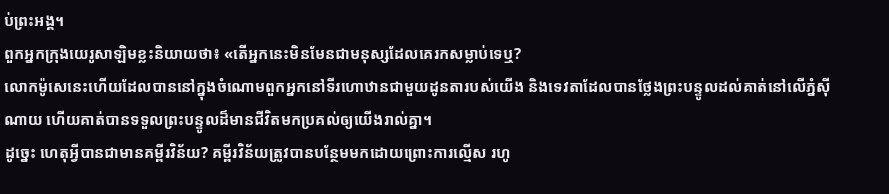ប់ព្រះអង្គ។
ពួកអ្នកក្រុងយេរូសាឡិមខ្លះនិយាយថា៖ «តើអ្នកនេះមិនមែនជាមនុស្សដែលគេរកសម្លាប់ទេឬ?
លោកម៉ូសេនេះហើយដែលបាននៅក្នុងចំណោមពួកអ្នកនៅទីរហោឋានជាមួយដូនតារបស់យើង និងទេវតាដែលបានថ្លែងព្រះបន្ទូលដល់គាត់នៅលើភ្នំស៊ីណាយ ហើយគាត់បានទទួលព្រះបន្ទូលដ៏មានជីវិតមកប្រគល់ឲ្យយើងរាល់គ្នា។
ដូច្នេះ ហេតុអ្វីបានជាមានគម្ពីរវិន័យ? គម្ពីរវិន័យត្រូវបានបន្ថែមមកដោយព្រោះការល្មើស រហូ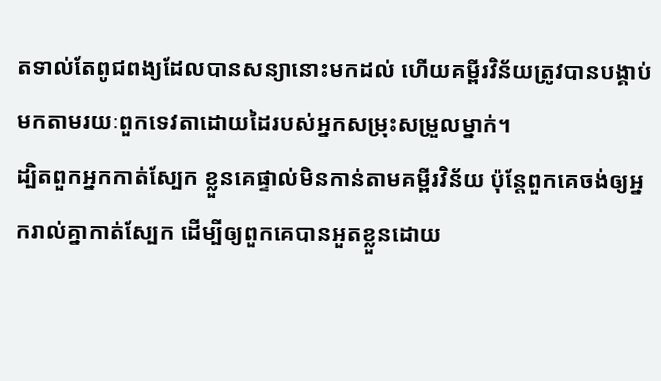តទាល់តែពូជពង្យដែលបានសន្យានោះមកដល់ ហើយគម្ពីរវិន័យត្រូវបានបង្គាប់មកតាមរយៈពួកទេវតាដោយដៃរបស់អ្នកសម្រុះសម្រួលម្នាក់។
ដ្បិតពួកអ្នកកាត់ស្បែក ខ្លួនគេផ្ទាល់មិនកាន់តាមគម្ពីរវិន័យ ប៉ុន្តែពួកគេចង់ឲ្យអ្នករាល់គ្នាកាត់ស្បែក ដើម្បីឲ្យពួកគេបានអួតខ្លួនដោយ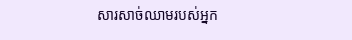សារសាច់ឈាមរបស់អ្នក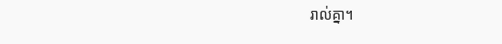រាល់គ្នា។